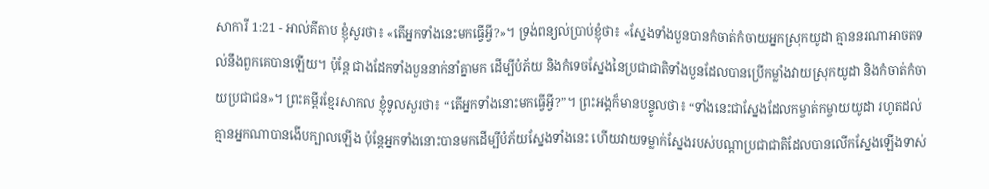សាការី 1:21 - អាល់គីតាប ខ្ញុំសួរថា៖ «តើអ្នកទាំងនេះមកធ្វើអ្វី?»។ ទ្រង់ពន្យល់ប្រាប់ខ្ញុំថា៖ «ស្នែងទាំងបួនបានកំចាត់កំចាយអ្នកស្រុកយូដា គ្មាននរណាអាចតទល់នឹងពួកគេបានឡើយ។ ប៉ុន្តែ ជាងដែកទាំងបួននាក់នាំគ្នាមក ដើម្បីបំភ័យ និងកំទេចស្នែងនៃប្រជាជាតិទាំងបួនដែលបានប្រើកម្លាំងវាយស្រុកយូដា និងកំចាត់កំចាយប្រជាជន»។ ព្រះគម្ពីរខ្មែរសាកល ខ្ញុំទូលសួរថា៖ “តើអ្នកទាំងនោះមកធ្វើអ្វី?”។ ព្រះអង្គក៏មានបន្ទូលថា៖ “ទាំងនេះជាស្នែងដែលកម្ចាត់កម្ចាយយូដា រហូតដល់គ្មានអ្នកណាបានងើបក្បាលឡើង ប៉ុន្តែអ្នកទាំងនោះបានមកដើម្បីបំភ័យស្នែងទាំងនេះ ហើយវាយទម្លាក់ស្នែងរបស់បណ្ដាប្រជាជាតិដែលបានលើកស្នែងឡើងទាស់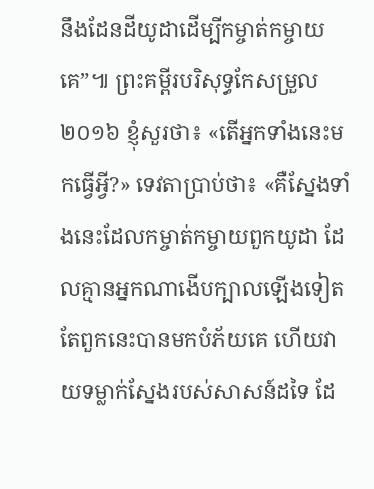នឹងដែនដីយូដាដើម្បីកម្ចាត់កម្ចាយគេ”៕ ព្រះគម្ពីរបរិសុទ្ធកែសម្រួល ២០១៦ ខ្ញុំសួរថា៖ «តើអ្នកទាំងនេះមកធ្វើអ្វី?» ទេវតាប្រាប់ថា៖ «គឺស្នែងទាំងនេះដែលកម្ចាត់កម្ចាយពួកយូដា ដែលគ្មានអ្នកណាងើបក្បាលឡើងទៀត តែពួកនេះបានមកបំភ័យគេ ហើយវាយទម្លាក់ស្នែងរបស់សាសន៍ដទៃ ដែ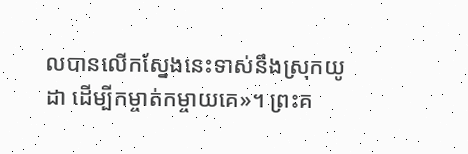លបានលើកស្នែងនេះទាស់នឹងស្រុកយូដា ដើម្បីកម្ចាត់កម្ចាយគេ»។ ព្រះគ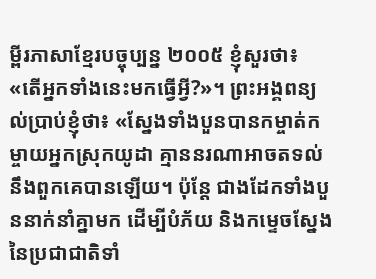ម្ពីរភាសាខ្មែរបច្ចុប្បន្ន ២០០៥ ខ្ញុំសួរថា៖ «តើអ្នកទាំងនេះមកធ្វើអ្វី?»។ ព្រះអង្គពន្យល់ប្រាប់ខ្ញុំថា៖ «ស្នែងទាំងបួនបានកម្ចាត់កម្ចាយអ្នកស្រុកយូដា គ្មាននរណាអាចតទល់នឹងពួកគេបានឡើយ។ ប៉ុន្តែ ជាងដែកទាំងបួននាក់នាំគ្នាមក ដើម្បីបំភ័យ និងកម្ទេចស្នែងនៃប្រជាជាតិទាំ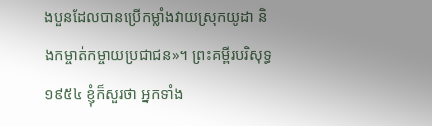ងបួនដែលបានប្រើកម្លាំងវាយស្រុកយូដា និងកម្ចាត់កម្ចាយប្រជាជន»។ ព្រះគម្ពីរបរិសុទ្ធ ១៩៥៤ ខ្ញុំក៏សួរថា អ្នកទាំង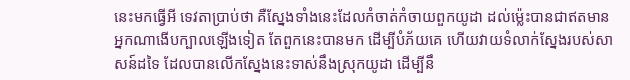នេះមកធ្វើអី ទេវតាប្រាប់ថា គឺស្នែងទាំងនេះដែលកំចាត់កំចាយពួកយូដា ដល់ម៉្លេះបានជាឥតមានអ្នកណាងើបក្បាលឡើងទៀត តែពួកនេះបានមក ដើម្បីបំភ័យគេ ហើយវាយទំលាក់ស្នែងរបស់សាសន៍ដទៃ ដែលបានលើកស្នែងនេះទាស់នឹងស្រុកយូដា ដើម្បីនឹ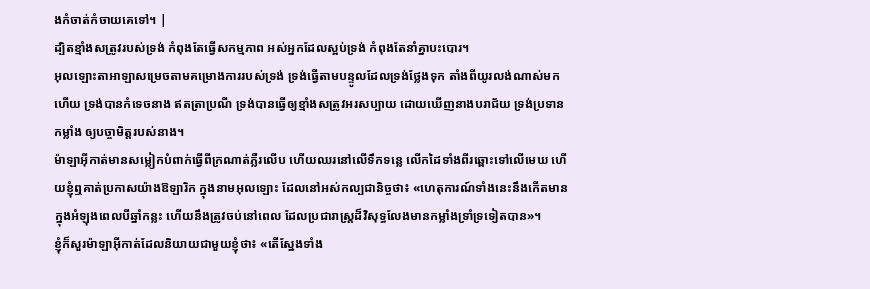ងកំចាត់កំចាយគេទៅ។ |
ដ្បិតខ្មាំងសត្រូវរបស់ទ្រង់ កំពុងតែធ្វើសកម្មភាព អស់អ្នកដែលស្អប់ទ្រង់ កំពុងតែនាំគ្នាបះបោរ។
អុលឡោះតាអាឡាសម្រេចតាមគម្រោងការរបស់ទ្រង់ ទ្រង់ធ្វើតាមបន្ទូលដែលទ្រង់ថ្លែងទុក តាំងពីយូរលង់ណាស់មកហើយ ទ្រង់បានកំទេចនាង ឥតត្រាប្រណី ទ្រង់បានធ្វើឲ្យខ្មាំងសត្រូវអរសប្បាយ ដោយឃើញនាងបរាជ័យ ទ្រង់ប្រទានកម្លាំង ឲ្យបច្ចាមិត្តរបស់នាង។
ម៉ាឡាអ៊ីកាត់មានសម្លៀកបំពាក់ធ្វើពីក្រណាត់ភ្លឺរលើប ហើយឈរនៅលើទឹកទន្លេ លើកដៃទាំងពីរឆ្ពោះទៅលើមេឃ ហើយខ្ញុំឮគាត់ប្រកាសយ៉ាងឱឡារិក ក្នុងនាមអុលឡោះ ដែលនៅអស់កល្បជានិច្ចថា៖ «ហេតុការណ៍ទាំងនេះនឹងកើតមានក្នុងអំឡុងពេលបីឆ្នាំកន្លះ ហើយនឹងត្រូវចប់នៅពេល ដែលប្រជារាស្ត្រដ៏វិសុទ្ធលែងមានកម្លាំងទ្រាំទ្រទៀតបាន»។
ខ្ញុំក៏សួរម៉ាឡាអ៊ីកាត់ដែលនិយាយជាមួយខ្ញុំថា៖ «តើស្នែងទាំង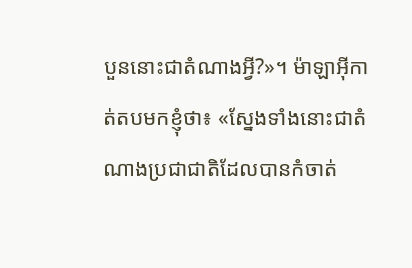បួននោះជាតំណាងអ្វី?»។ ម៉ាឡាអ៊ីកាត់តបមកខ្ញុំថា៖ «ស្នែងទាំងនោះជាតំណាងប្រជាជាតិដែលបានកំចាត់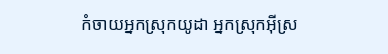កំចាយអ្នកស្រុកយូដា អ្នកស្រុកអ៊ីស្រ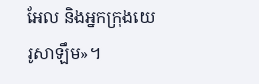អែល និងអ្នកក្រុងយេរូសាឡឹម»។